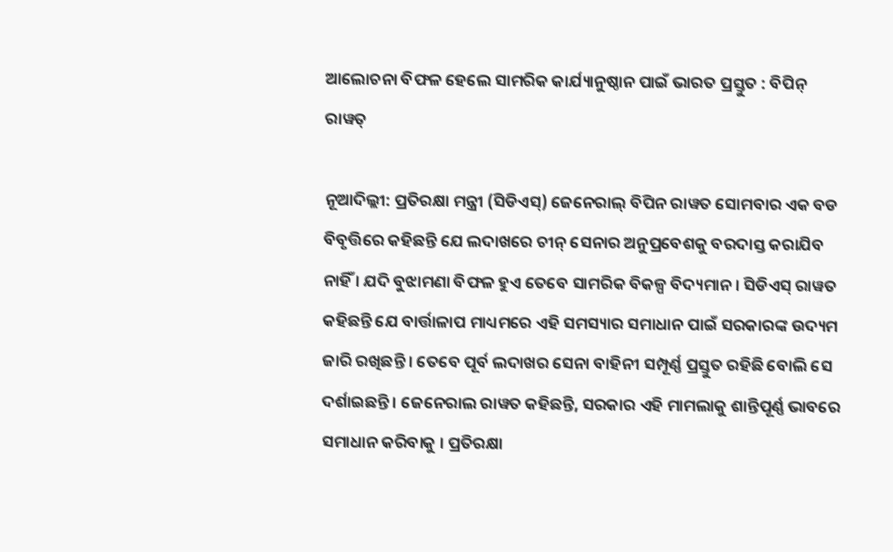ଆଲୋଚନା ବିଫଳ ହେଲେ ସାମରିକ କାର୍ଯ୍ୟାନୁଷ୍ଠାନ ପାଇଁ ଭାରତ ପ୍ରସ୍ତୁତ : ବିପିନ୍ ରାୱତ୍

ନୂଆଦିଲ୍ଲୀ: ପ୍ରତିରକ୍ଷା ମନ୍ତ୍ରୀ (ସିଡିଏସ୍) ଜେନେରାଲ୍ ବିପିନ ରାୱତ ସୋମବାର ଏକ ବଡ ବିବୃତ୍ତିରେ କହିଛନ୍ତି ଯେ ଲଦାଖରେ ଚୀନ୍ ସେନାର ଅନୁପ୍ରବେଶକୁ ବରଦାସ୍ତ କରାଯିବ ନାହିଁ । ଯଦି ବୁଝାମଣା ବିଫଳ ହୁଏ ତେବେ ସାମରିକ ବିକଳ୍ପ ବିଦ୍ୟମାନ । ସିଡିଏସ୍ ରାୱତ କହିଛନ୍ତି ଯେ ବାର୍ତ୍ତାଳାପ ମାଧ୍ୟମରେ ଏହି ସମସ୍ୟାର ସମାଧାନ ପାଇଁ ସରକାରଙ୍କ ଉଦ୍ୟମ ଜାରି ରଖିଛନ୍ତି । ତେବେ ପୂର୍ବ ଲଦାଖର ସେନା ବାହିନୀ ସମ୍ପୂର୍ଣ୍ଣ ପ୍ରସ୍ତୁତ ରହିଛି ବୋଲି ସେ ଦର୍ଶାଇଛନ୍ତି । ଜେନେରାଲ ରାୱତ କହିଛନ୍ତି, ସରକାର ଏହି ମାମଲାକୁ ଶାନ୍ତିପୂର୍ଣ୍ଣ ଭାବରେ ସମାଧାନ କରିବାକୁ । ପ୍ରତିରକ୍ଷା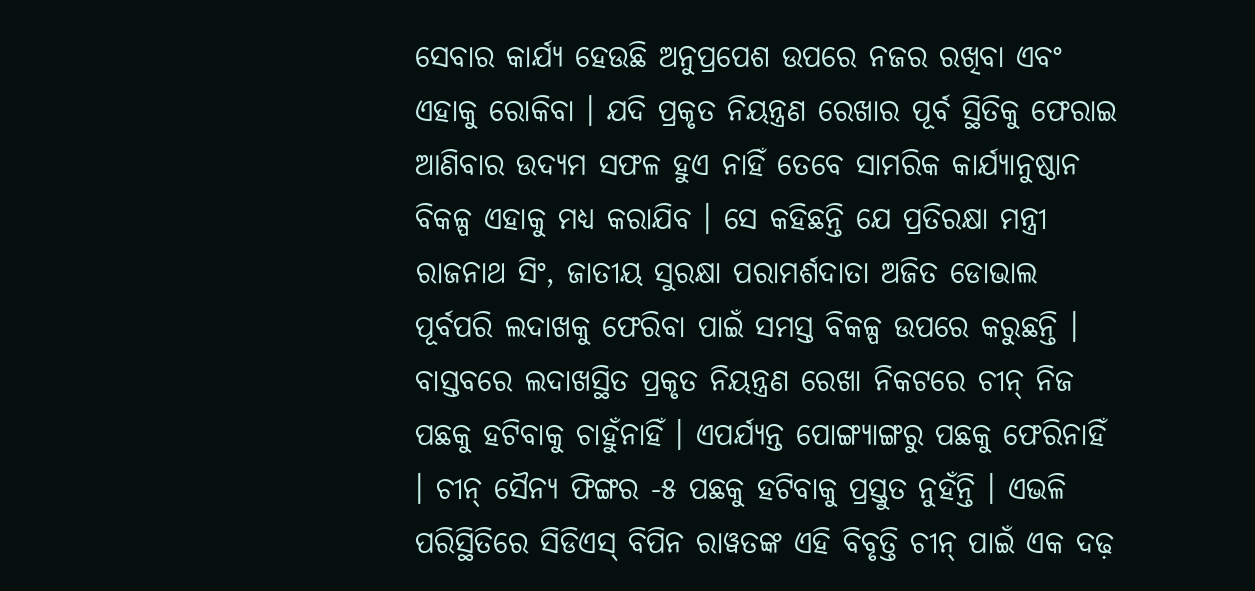ସେବାର କାର୍ଯ୍ୟ ହେଉଛି ଅନୁପ୍ରପେଶ ଉପରେ ନଜର ରଖିବା ଏବଂ ଏହାକୁ ରୋକିବା । ଯଦି ପ୍ରକୃତ ନିୟନ୍ତ୍ରଣ ରେଖାର ପୂର୍ବ ସ୍ଥିତିକୁ ଫେରାଇ ଆଣିବାର ଉଦ୍ୟମ ସଫଳ ହୁଏ ନାହିଁ ତେବେ ସାମରିକ କାର୍ଯ୍ୟାନୁଷ୍ଠାନ ବିକଳ୍ପ ଏହାକୁ ମଧ୍ୟ କରାଯିବ । ସେ କହିଛନ୍ତି ଯେ ପ୍ରତିରକ୍ଷା ମନ୍ତ୍ରୀ ରାଜନାଥ ସିଂ, ଜାତୀୟ ସୁରକ୍ଷା ପରାମର୍ଶଦାତା ଅଜିତ ଡୋଭାଲ ପୂର୍ବପରି ଲଦାଖକୁ ଫେରିବା ପାଇଁ ସମସ୍ତ ବିକଳ୍ପ ଉପରେ କରୁଛନ୍ତି । ବାସ୍ତବରେ ଲଦାଖସ୍ଥିତ ପ୍ରକୃତ ନିୟନ୍ତ୍ରଣ ରେଖା ନିକଟରେ ଚୀନ୍ ନିଜ ପଛକୁ ହଟିବାକୁ ଚାହୁଁନାହିଁ । ଏପର୍ଯ୍ୟନ୍ତ ପୋଙ୍ଗ୍ୟାଙ୍ଗରୁ ପଛକୁ ଫେରିନାହିଁ । ଚୀନ୍ ସୈନ୍ୟ ଫିଙ୍ଗର -୫ ପଛକୁ ହଟିବାକୁ ପ୍ରସ୍ତୁତ ନୁହଁନ୍ତି । ଏଭଳି ପରିସ୍ଥିତିରେ ସିଡିଏସ୍ ବିପିନ ରାୱତଙ୍କ ଏହି ବିବୃତ୍ତି ଚୀନ୍ ପାଇଁ ଏକ ଦଢ଼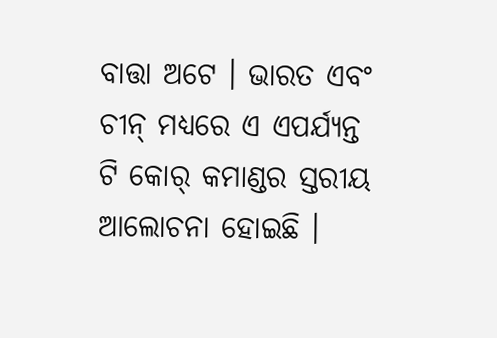ବାତ୍ତା ଅଟେ । ଭାରତ ଏବଂ ଚୀନ୍ ମଧ୍ୟରେ ଏ ଏପର୍ଯ୍ୟନ୍ତ ଟି କୋର୍ କମାଣ୍ଡର ସ୍ତରୀୟ ଆଲୋଚନା ହୋଇଛି ।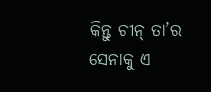କିନ୍ତୁ ଚୀନ୍ ତା’ର ସେନାକୁ ଏ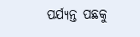ପର୍ଯ୍ୟନ୍ତ ପଛକୁ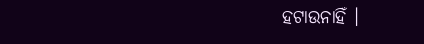ହଟାଉନାହିଁ ।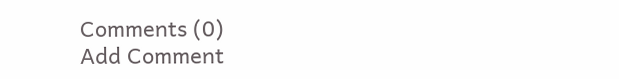Comments (0)
Add Comment